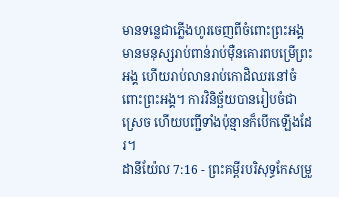មានទន្លេជាភ្លើងហូរចេញពីចំពោះព្រះអង្គ មានមនុស្សរាប់ពាន់រាប់ម៉ឺនគោរពបម្រើព្រះអង្គ ហើយរាប់លានរាប់កោដិឈរនៅចំពោះព្រះអង្គ។ ការវិនិច្ឆ័យបានរៀបចំជាស្រេច ហើយបញ្ជីទាំងប៉ុន្មានក៏បើកឡើងដែរ។
ដានីយ៉ែល 7:16 - ព្រះគម្ពីរបរិសុទ្ធកែសម្រួ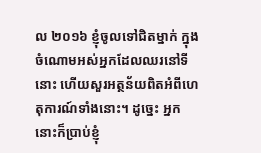ល ២០១៦ ខ្ញុំចូលទៅជិតម្នាក់ ក្នុងចំណោមអស់អ្នកដែលឈរនៅទីនោះ ហើយសួរអត្ថន័យពិតអំពីហេតុការណ៍ទាំងនោះ។ ដូច្នេះ អ្នកនោះក៏ប្រាប់ខ្ញុំ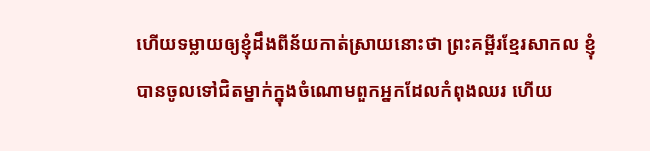ហើយទម្លាយឲ្យខ្ញុំដឹងពីន័យកាត់ស្រាយនោះថា ព្រះគម្ពីរខ្មែរសាកល ខ្ញុំបានចូលទៅជិតម្នាក់ក្នុងចំណោមពួកអ្នកដែលកំពុងឈរ ហើយ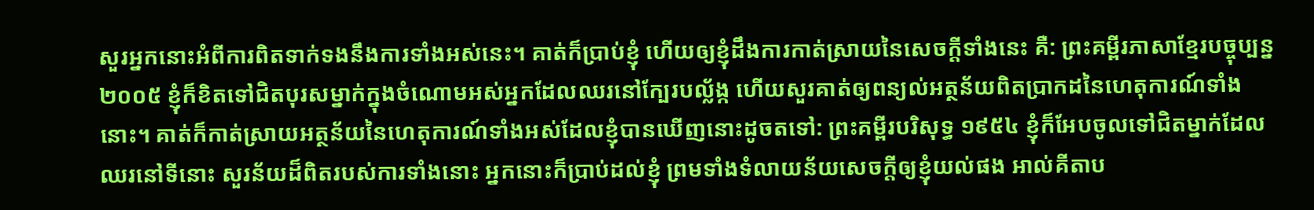សួរអ្នកនោះអំពីការពិតទាក់ទងនឹងការទាំងអស់នេះ។ គាត់ក៏ប្រាប់ខ្ញុំ ហើយឲ្យខ្ញុំដឹងការកាត់ស្រាយនៃសេចក្ដីទាំងនេះ គឺ: ព្រះគម្ពីរភាសាខ្មែរបច្ចុប្បន្ន ២០០៥ ខ្ញុំក៏ខិតទៅជិតបុរសម្នាក់ក្នុងចំណោមអស់អ្នកដែលឈរនៅក្បែរបល្ល័ង្ក ហើយសួរគាត់ឲ្យពន្យល់អត្ថន័យពិតប្រាកដនៃហេតុការណ៍ទាំងនោះ។ គាត់ក៏កាត់ស្រាយអត្ថន័យនៃហេតុការណ៍ទាំងអស់ដែលខ្ញុំបានឃើញនោះដូចតទៅ: ព្រះគម្ពីរបរិសុទ្ធ ១៩៥៤ ខ្ញុំក៏អែបចូលទៅជិតម្នាក់ដែលឈរនៅទីនោះ សួរន័យដ៏ពិតរបស់ការទាំងនោះ អ្នកនោះក៏ប្រាប់ដល់ខ្ញុំ ព្រមទាំងទំលាយន័យសេចក្ដីឲ្យខ្ញុំយល់ផង អាល់គីតាប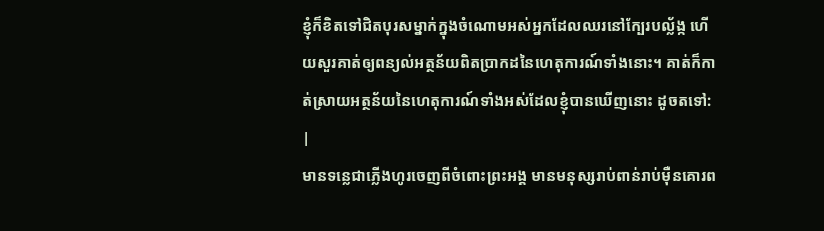ខ្ញុំក៏ខិតទៅជិតបុរសម្នាក់ក្នុងចំណោមអស់អ្នកដែលឈរនៅក្បែរបល្ល័ង្ក ហើយសួរគាត់ឲ្យពន្យល់អត្ថន័យពិតប្រាកដនៃហេតុការណ៍ទាំងនោះ។ គាត់ក៏កាត់ស្រាយអត្ថន័យនៃហេតុការណ៍ទាំងអស់ដែលខ្ញុំបានឃើញនោះ ដូចតទៅ: |
មានទន្លេជាភ្លើងហូរចេញពីចំពោះព្រះអង្គ មានមនុស្សរាប់ពាន់រាប់ម៉ឺនគោរព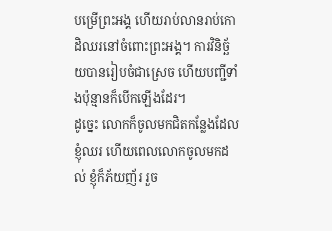បម្រើព្រះអង្គ ហើយរាប់លានរាប់កោដិឈរនៅចំពោះព្រះអង្គ។ ការវិនិច្ឆ័យបានរៀបចំជាស្រេច ហើយបញ្ជីទាំងប៉ុន្មានក៏បើកឡើងដែរ។
ដូច្នេះ លោកក៏ចូលមកជិតកន្លែងដែលខ្ញុំឈរ ហើយពេលលោកចូលមកដល់ ខ្ញុំក៏ភ័យញ័រ រួច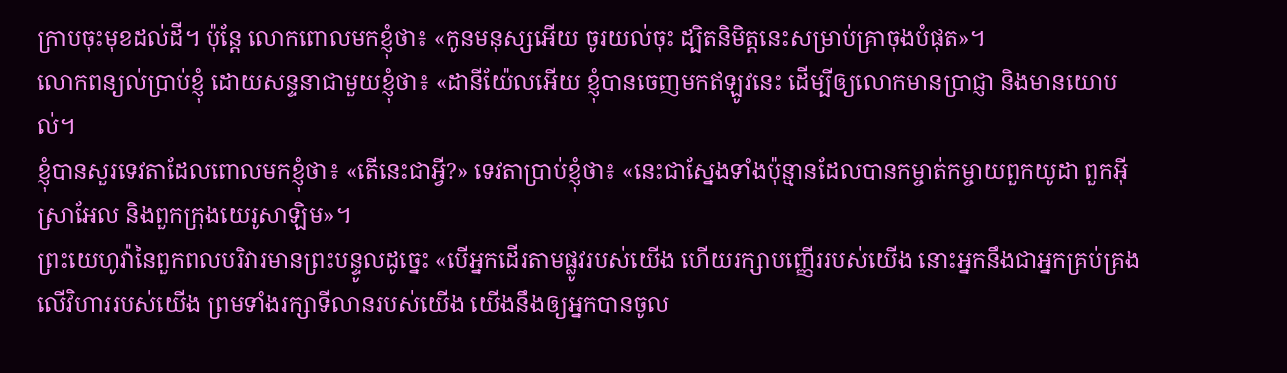ក្រាបចុះមុខដល់ដី។ ប៉ុន្ដែ លោកពោលមកខ្ញុំថា៖ «កូនមនុស្សអើយ ចូរយល់ចុះ ដ្បិតនិមិត្តនេះសម្រាប់គ្រាចុងបំផុត»។
លោកពន្យល់ប្រាប់ខ្ញុំ ដោយសន្ទនាជាមួយខ្ញុំថា៖ «ដានីយ៉ែលអើយ ខ្ញុំបានចេញមកឥឡូវនេះ ដើម្បីឲ្យលោកមានប្រាជ្ញា និងមានយោបល់។
ខ្ញុំបានសួរទេវតាដែលពោលមកខ្ញុំថា៖ «តើនេះជាអ្វី?» ទេវតាប្រាប់ខ្ញុំថា៖ «នេះជាស្នែងទាំងប៉ុន្មានដែលបានកម្ចាត់កម្ចាយពួកយូដា ពួកអ៊ីស្រាអែល និងពួកក្រុងយេរូសាឡិម»។
ព្រះយេហូវ៉ានៃពួកពលបរិវារមានព្រះបន្ទូលដូច្នេះ «បើអ្នកដើរតាមផ្លូវរបស់យើង ហើយរក្សាបញ្ញើររបស់យើង នោះអ្នកនឹងជាអ្នកគ្រប់គ្រងលើវិហាររបស់យើង ព្រមទាំងរក្សាទីលានរបស់យើង យើងនឹងឲ្យអ្នកបានចូល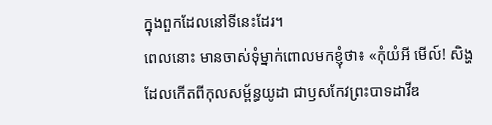ក្នុងពួកដែលនៅទីនេះដែរ។
ពេលនោះ មានចាស់ទុំម្នាក់ពោលមកខ្ញុំថា៖ «កុំយំអី មើល៍! សិង្ហដែលកើតពីកុលសម្ព័ន្ធយូដា ជាឫសកែវព្រះបាទដាវីឌ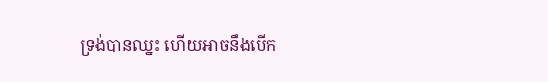ទ្រង់បានឈ្នះ ហើយអាចនឹងបើក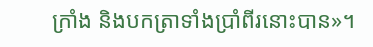ក្រាំង និងបកត្រាទាំងប្រាំពីរនោះបាន»។